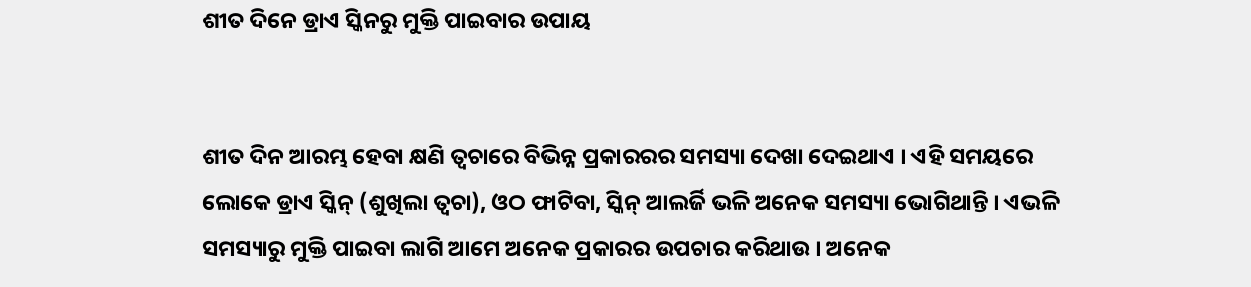ଶୀତ ଦିନେ ଡ୍ରାଏ ସ୍କିନରୁ ମୁକ୍ତି ପାଇବାର ଉପାୟ


ଶୀତ ଦିନ ଆରମ୍ଭ ହେବା କ୍ଷଣି ତ୍ୱଚାରେ ବିଭିନ୍ନ ପ୍ରକାରରର ସମସ୍ୟା ଦେଖା ଦେଇଥାଏ । ଏହି ସମୟରେ ଲୋକେ ଡ୍ରାଏ ସ୍କିନ୍ (ଶୁଖିଲା ତ୍ୱଚା), ଓଠ ଫାଟିବା, ସ୍କିନ୍ ଆଲର୍ଜି ଭଳି ଅନେକ ସମସ୍ୟା ଭୋଗିଥାନ୍ତି । ଏଭଳି ସମସ୍ୟାରୁ ମୁକ୍ତି ପାଇବା ଲାଗି ଆମେ ଅନେକ ପ୍ରକାରର ଉପଚାର କରିଥାଉ । ଅନେକ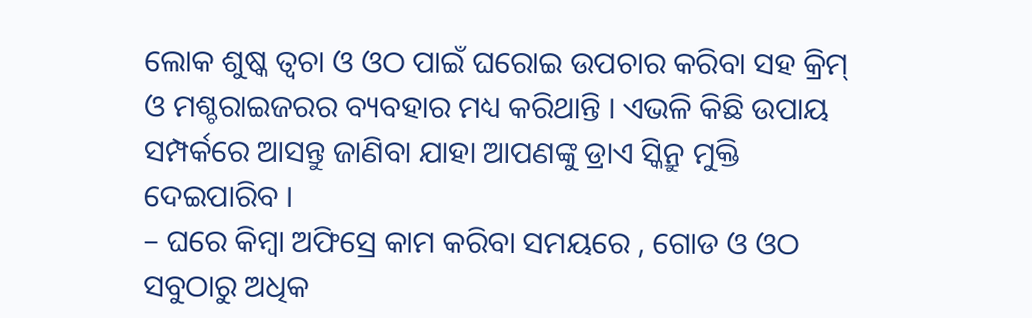ଲୋକ ଶୁଷ୍କ ତ୍ୱଚା ଓ ଓଠ ପାଇଁ ଘରୋଇ ଉପଚାର କରିବା ସହ କ୍ରିମ୍ ଓ ମଶ୍ଚରାଇଜରର ବ୍ୟବହାର ମଧ୍ୟ କରିଥାନ୍ତି । ଏଭଳି କିଛି ଉପାୟ ସମ୍ପର୍କରେ ଆସନ୍ତୁ ଜାଣିବା ଯାହା ଆପଣଙ୍କୁ ଡ୍ରାଏ ସ୍କିନ୍ରୁ ମୁକ୍ତି ଦେଇପାରିବ ।
– ଘରେ କିମ୍ବା ଅଫିସ୍ରେ କାମ କରିବା ସମୟରେ , ଗୋଡ ଓ ଓଠ ସବୁଠାରୁ ଅଧିକ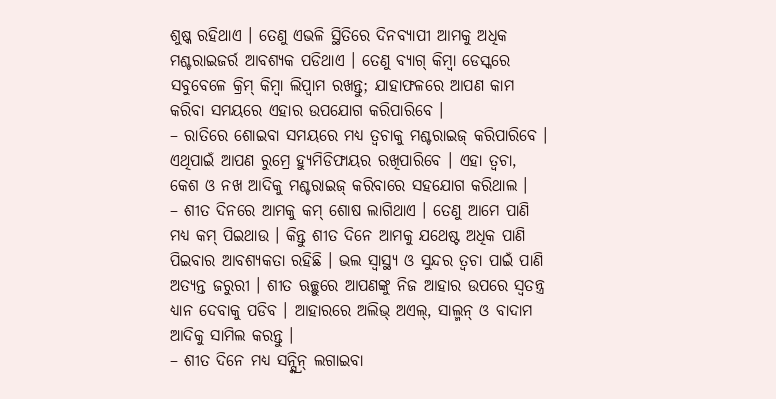ଶୁଷ୍କ ରହିଥାଏ । ତେଣୁ ଏଭଳି ସ୍ଥିତିରେ ଦିନବ୍ୟାପୀ ଆମକୁ ଅଧିକ ମଶ୍ଚରାଇଜର୍ର ଆବଶ୍ୟକ ପଡିଥାଏ । ତେଣୁ ବ୍ୟାଗ୍ କିମ୍ବା ଡେସ୍କରେ ସବୁବେଳେ କ୍ରିମ୍ କିମ୍ବା ଲିପ୍ବାମ ରଖନ୍ତୁ; ଯାହାଫଳରେ ଆପଣ କାମ କରିବା ସମୟରେ ଏହାର ଉପଯୋଗ କରିପାରିବେ ।
– ରାତିରେ ଶୋଇବା ସମୟରେ ମଧ୍ୟ ତ୍ୱଚାକୁ ମଶ୍ଚରାଇଜ୍ କରିପାରିବେ । ଏଥିପାଇଁ ଆପଣ ରୁମ୍ରେ ହ୍ୟୁମିଡିଫାୟର ରଖିପାରିବେ । ଏହା ତ୍ୱଚା, କେଶ ଓ ନଖ ଆଦିକୁ ମଶ୍ଚରାଇଜ୍ କରିବାରେ ସହଯୋଗ କରିଥାଲ ।
– ଶୀତ ଦିନରେ ଆମକୁ କମ୍ ଶୋଷ ଲାଗିଥାଏ । ତେଣୁ ଆମେ ପାଣି ମଧ୍ୟ କମ୍ ପିଇଥାଉ । କିନ୍ତୁ ଶୀତ ଦିନେ ଆମକୁ ଯଥେଷ୍ଟ ଅଧିକ ପାଣି ପିଇବାର ଆବଶ୍ୟକତା ରହିଛି । ଭଲ ସ୍ୱାସ୍ଥ୍ୟ ଓ ସୁନ୍ଦର ତ୍ୱଚା ପାଇଁ ପାଣି ଅତ୍ୟନ୍ତ ଜରୁରୀ । ଶୀତ ଋଚ୍ଛୁରେ ଆପଣଙ୍କୁ ନିଜ ଆହାର ଉପରେ ସ୍ୱତନ୍ତ୍ର ଧ୍ୟାନ ଦେବାକୁ ପଡିବ । ଆହାରରେ ଅଲିଭ୍ ଅଏଲ୍, ସାଲ୍ମନ୍ ଓ ବାଦାମ ଆଦିକୁ ସାମିଲ କରନ୍ତୁ ।
– ଶୀତ ଦିନେ ମଧ୍ୟ ସନ୍ସ୍କ୍ରିନ୍ ଲଗାଇବା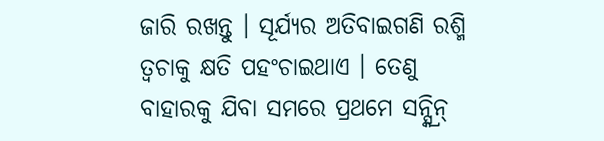ଜାରି ରଖନ୍ତୁ । ସୂର୍ଯ୍ୟର ଅତିବାଇଗଣି ରଶ୍ମି ତ୍ୱଚାକୁ କ୍ଷତି ପହଂଚାଇଥାଏ । ତେଣୁ ବାହାରକୁ ଯିବା ସମରେ ପ୍ରଥମେ ସନ୍ସ୍କ୍ରିନ୍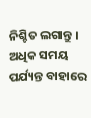ନିଶ୍ଚିତ ଲଗାନ୍ତୁ । ଅଧିକ ସମୟ ପର୍ଯ୍ୟନ୍ତ ବାହାରେ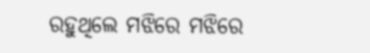ରହୁଥିଲେ ମଝିରେ ମଝିରେ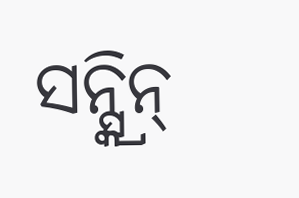ସନ୍ସ୍କ୍ରିନ୍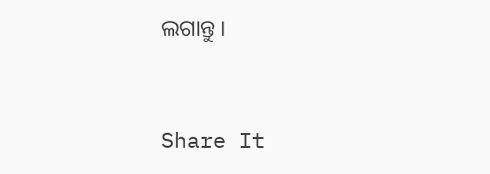ଲଗାନ୍ତୁ ।


Share It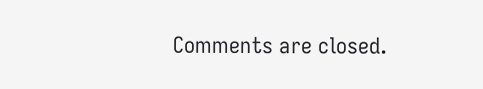Comments are closed.